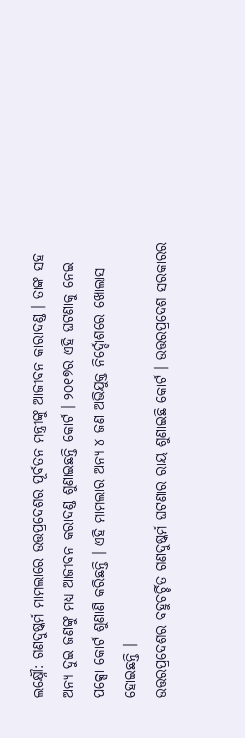ଲକ୍ଷ୍ନୌ: ଗଣଦୁଷ୍କର୍ମ ମାମଲାରେ ଉତ୍ତପ୍ରଦେଶର ପୂର୍ବତନ ମନ୍ତ୍ରୀଙ୍କୁ ଆଜୀବନ କାରାଦଣ୍ଡ । ତାଙ୍କ ସହ ଅନ୍ୟ ଦୁଇ ଜଣଙ୍କୁ ମଧ୍ୟ ଆଜୀବନ କରାଦଣ୍ଡ ଶୁଣାଇଛନ୍ତି କୋର୍ଟ । ୨୦୧୭ର ଏହି ଘଟଣାକୁ ନେଇ ପକ୍ସୋ କୋର୍ଟ ଶୁଣାଣି କରିଛନ୍ତି । ଏହି ମାମଲାର ଅନ୍ୟ ୪ ଜଣ ଅଭିଯୁକ୍ତ ନିର୍ଦ୍ଦୋଶରେ ଖୋଲାସ ହୋଇଛନ୍ତି ।
ଉତ୍ତରପ୍ରଦେଶର ବହୁଚର୍ଚ୍ଚିତ ଗଣଦୁଷ୍କର୍ମ ଘଟଣାର ରାୟ ଶୁଣାଇଛି କୋର୍ଟ । ଉତ୍ତରପ୍ରଦେଶ ସରକାରର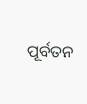ପୂର୍ବତନ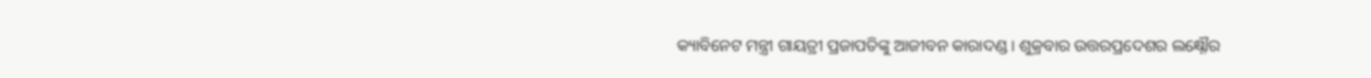କ୍ୟାବିନେଟ ମନ୍ତ୍ରୀ ଗାୟତ୍ରୀ ପ୍ରଜାପତିଙ୍କୁ ଆଜୀବନ କାରାଦଣ୍ଡ । ଶୁକ୍ରବାର ଉତ୍ତରପ୍ରଦେଶର ଲକ୍ଷ୍ନୌର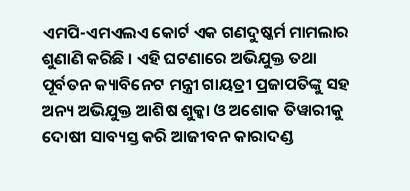ଏମପି-ଏମଏଲଏ କୋର୍ଟ ଏକ ଗଣଦୁଷ୍କର୍ମ ମାମଲାର ଶୁଣାଣି କରିଛି । ଏହି ଘଟଣାରେ ଅଭିଯୁକ୍ତ ତଥା ପୂର୍ବତନ କ୍ୟାବିନେଟ ମନ୍ତ୍ରୀ ଗାୟତ୍ରୀ ପ୍ରଜାପତିଙ୍କୁ ସହ ଅନ୍ୟ ଅଭିଯୁକ୍ତ ଆଶିଷ ଶୁକ୍କା ଓ ଅଶୋକ ତିୱାରୀକୁ ଦୋଷୀ ସାବ୍ୟସ୍ତ କରି ଆଜୀବନ କାରାଦଣ୍ଡ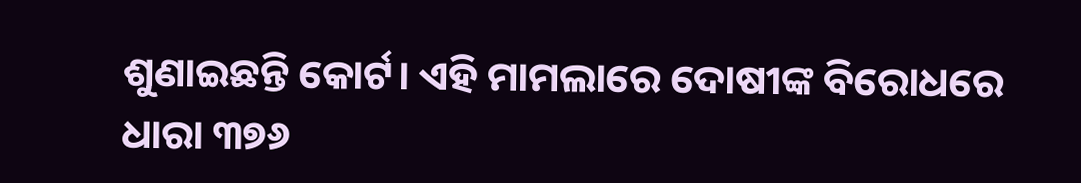ଶୁଣାଇଛନ୍ତି କୋର୍ଟ। ଏହି ମାମଲାରେ ଦୋଷୀଙ୍କ ବିରୋଧରେ ଧାରା ୩୭୬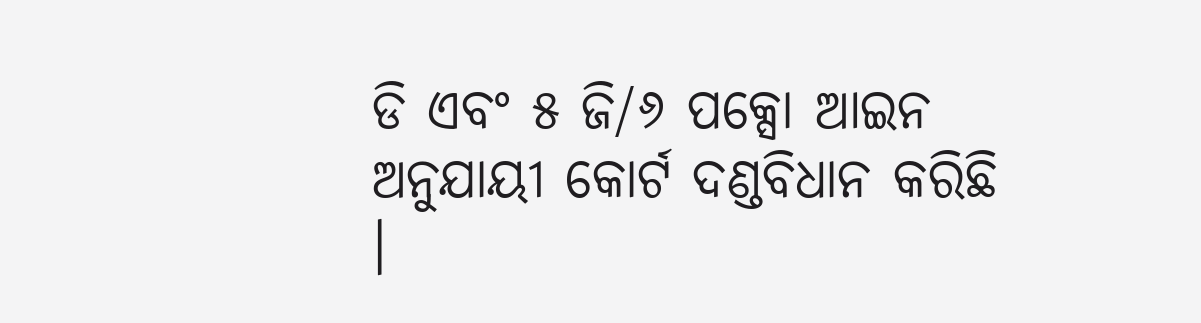ଡି ଏବଂ ୫ ଜି/୬ ପକ୍ସୋ ଆଇନ ଅନୁଯାୟୀ କୋର୍ଟ ଦଣ୍ଡବିଧାନ କରିଛି ।